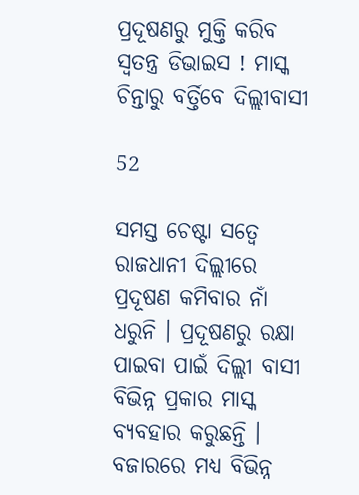ପ୍ରଦୂଷଣରୁ ମୁକ୍ତି କରିବ ସ୍ୱତନ୍ତ୍ର ଡିଭାଇସ ! ମାସ୍କ ଚିନ୍ତାରୁ ବର୍ତ୍ତିବେ ଦିଲ୍ଲୀବାସୀ

52

ସମସ୍ତ ଚେଷ୍ଟା ସତ୍ୱେ ରାଜଧାନୀ ଦିଲ୍ଲୀରେ ପ୍ରଦୂଷଣ କମିବାର ନାଁ ଧରୁନି । ପ୍ରଦୂଷଣରୁ ରକ୍ଷା ପାଇବା ପାଇଁ ଦିଲ୍ଲୀ ବାସୀ ବିଭିନ୍ନ ପ୍ରକାର ମାସ୍କ ବ୍ୟବହାର କରୁଛନ୍ତି । ବଜାରରେ ମଧ୍ୟ ବିଭିନ୍ନ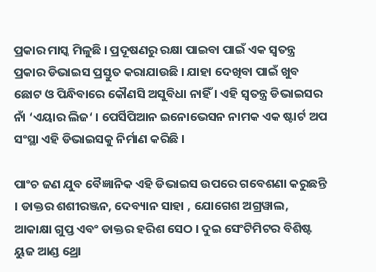ପ୍ରକାର ମାସ୍କ ମିଳୁଛି । ପ୍ରଦୂଷଣରୁ ରକ୍ଷା ପାଇବା ପାଇଁ ଏକ ସ୍ୱତନ୍ତ୍ର ପ୍ରକାର ଡିଭାଇସ ପ୍ରସ୍ତୁତ କରାଯାଉଛି । ଯାହା ଦେଖିବା ପାଇଁ ଖୁବ ଛୋଟ ଓ ପିନ୍ଧିବାରେ କୌଣସି ଅସୁବିଧା ନାହିଁ । ଏହି ସ୍ୱତନ୍ତ୍ର ଡିଭାଇସର ନାଁ ‘ଏୟାର ଲିଜ‘ । ପେର୍ସିପିଆନ ଇନୋଭେସନ ନାମକ ଏକ ଷ୍ଟାର୍ଟ ଅପ ସଂସ୍ଥା ଏହି ଡିଭାଇସକୁ ନିର୍ମାଣ କରିଛି ।

ପାଂଚ ଜଣ ଯୁବ ବୈଜ୍ଞାନିକ ଏହି ଡିଭାଇସ ଉପରେ ଗବେଶଣା କରୁଛନ୍ତି । ଡାକ୍ତର ଶଶୀରଞ୍ଜନ, ଦେବ୍ୟାନ ସାହା , ଯୋଗେଶ ଅଗ୍ରୱାଲ, ଆକାକ୍ଷା ଗୁପ୍ତ ଏବଂ ଡାକ୍ତର ହରିଶ ସେଠ । ଦୁଇ ସେଂଟିମିଟର ବିଶିଷ୍ଟ ୟୁଜ ଆଣ୍ଡ ଥ୍ରୋ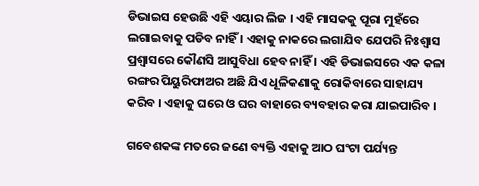ଡିଭାଇସ ହେଉଛି ଏହି ଏୟାର ଲିଜ । ଏହି ମାସକକୁ ପୂରା ମୁହଁରେ ଲଗାଇବାକୁ ପଡିବ ନାହିଁ । ଏହାକୁ ନାକରେ ଲଗାଯିବ ଯେପରି ନିଃଶ୍ୱାସ ପ୍ରଶ୍ୱାସରେ କୌଣସି ଆସୁବିଧା ହେବ ନାହିଁ । ଏହି ଡିଭାଇସରେ ଏକ କଳା ରଙ୍ଗର ପିୟୁରିଫାଅର ଅଛି ଯିଏ ଧୂଳିକଣାକୁ ରୋକିବାରେ ସାହାଯ୍ୟ କରିବ । ଏହାକୁ ଘରେ ଓ ଘର ବାହାରେ ବ୍ୟବହାର କରା ଯାଇପାରିବ ।

ଗବେଶକଙ୍କ ମତରେ ଜଣେ ବ୍ୟକ୍ତି ଏହାକୁ ଆଠ ଘଂଟା ପର୍ଯ୍ୟନ୍ତ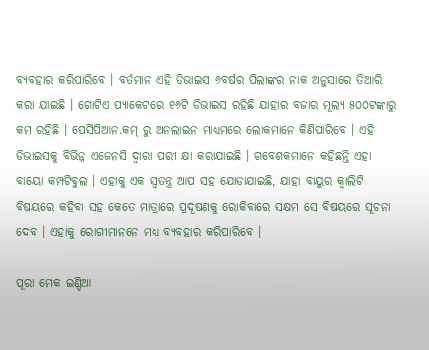ବ୍ୟବହାର କରିପାରିବେ । ବର୍ତମାନ ଏହି ଡିଭାଇସ ୬ବର୍ଷର ପିଲାଙ୍କର ନାକ ଅନୁସାରେ ତିଆରି କରା ଯାଇଛି । ଗୋଟିଏ ପ୍ୟାକେଟରେ ୧୬ଟି ଡିଭାଇସ ରହିଛି ଯାହାର ବଜାର ମୂଲ୍ୟ ୫୦୦ଟଙ୍କାରୁ କମ ରହିଛି । ପେର୍ସିପିଆନ.କମ୍ ରୁ ଅନଲାଇନ ମାଧ୍ୟମରେ ଲୋକମାନେ କିଣିପାରିବେ । ଏହି ଡିଭାଇସକୁ ବିଭିନ୍ନ ଏଜେନସି ଦ୍ୱାରା ପରୀ କ୍ଷା କରାଯାଇଛି । ଗବେଶକମାନେ କହିଛନ୍ତି ଏହା ବାୟୋ କମ୍ପଟିବୁଲ । ଏହାକୁ ଏକ ସ୍ୱତନ୍ତ୍ର ଆପ ସହ ଯୋଡାଯାଇଛି, ଯାହା ବାୟୁର କ୍ୱାଲିଟି ବିଷୟରେ କହିବା ସହ କେତେ ମାତ୍ରାରେ ପ୍ରଦୂଷଣକୁ ରୋକିବାରେ ସକ୍ଷମ ସେ ବିଷୟରେ ସୂଚନା ଦେବ । ଏହାକୁ ରୋଗୀମାନନେ ମଧ୍ୟ ବ୍ୟବହାର କରିପାରିବେ ।

ପୂରା ମେକ ଇଣ୍ଡିଆ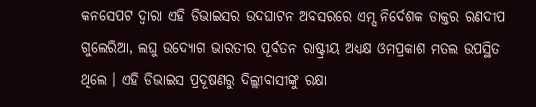କନସେପଟ ଦ୍ୱାରା ଏହି ଡିଭାଇସର ଉଦଘାଟନ ଅବସରରେ ଏମ୍ସ ନିର୍ଦେଶକ ଡାକ୍ତର ରଣଦୀପ ଗୁଲେରିଆ, ଲଘୁ ଉଦ୍ୟୋଗ ଭାରତୀର ପୂର୍ବତନ ରାଷ୍ଟ୍ରୀୟ ଅଧ୍ୟକ୍ଷ ଓମପ୍ରକାଶ ମତଲ ଉପସ୍ଥିତ ଥିଲେ । ଏହି ଡିଭାଇସ ପ୍ରଦୂଷଣରୁ ଦିଲ୍ଲୀବାସୀଙ୍କୁ ରକ୍ଷା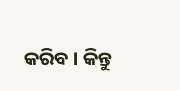କରିବ । କିନ୍ତୁ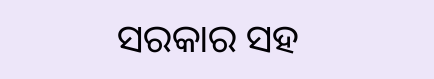ସରକାର ସହ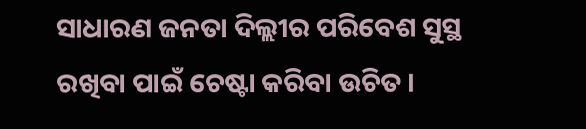ସାଧାରଣ ଜନତା ଦିଲ୍ଲୀର ପରିବେଶ ସୁସ୍ଥ ରଖିବା ପାଇଁ ଚେଷ୍ଟା କରିବା ଉଚିତ ।